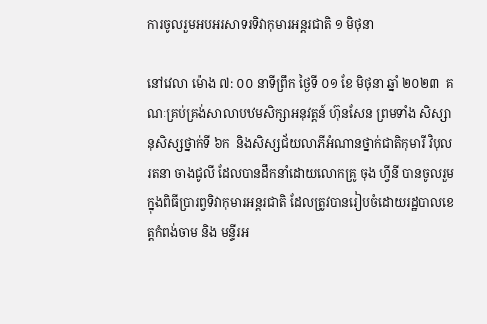ការចូលរួមអបអរសាទរទិវាកុមារអន្តរជាតិ ១ មិថុនា

នៅវេលា ម៉ោង ៧: ០០ នាទីព្រឹក ថ្ងៃទី ០១ ខែ មិថុនា ឆ្នាំ ២០២៣  គណៈគ្រប់គ្រង់សាលាបឋមសិក្សាអនុវត្តន៍ ហ៊ុនសែន ព្រមទាំង សិស្សានុសិស្សថ្នាក់ទី ៦ក  និងសិស្សជ័យលាភីអំណានថ្នាក់ជាតិកុមារី វិបុលរតនា ចាងជូលី ដែលបានដឹកនាំដោយលោកគ្រូ ចុង ហ្វីនី បានចូលរួមក្នុងពិធីប្រារព្វទិវាកុមារអន្តរជាតិ ដែលត្រូវបានរៀបចំដោយរដ្ឋបាលខេត្តកំពង់ចាម និង មន្ទីរអ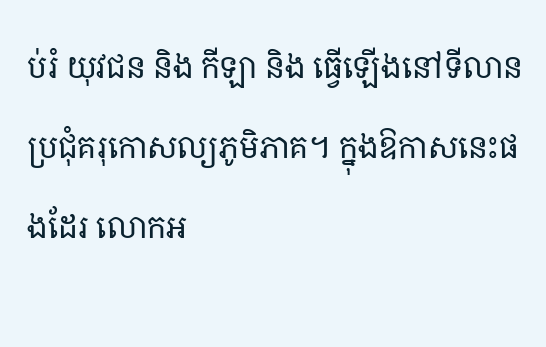ប់រំ យុវជន និង កីឡា និង ធ្វើឡើងនៅទីលានប្រជុំគរុកោសល្យភូមិភាគ។ ក្នុងឱកាសនេះផងដែរ លោកអ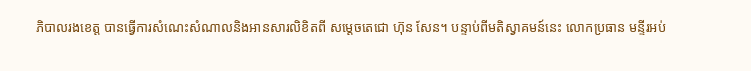ភិបាលរងខេត្ត បានធ្វើការសំណេះសំណាលនិងអានសារលិខិតពី សម្ដេចតេជោ ហ៊ុន សែន។ បន្ទាប់ពីមតិស្វាគមន៍នេះ លោកប្រធាន មន្ទីរអប់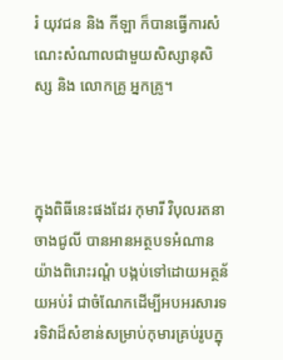រំ យុវជន និង កីឡា ក៏បានធ្វើការសំណេះសំណាលជាមួយសិស្សានុសិស្ស និង លោកគ្រូ អ្នកគ្រូ។



ក្នុងពិធីនេះផងដែរ កុមារី វិបុលរតនា ចាងជូលី បានអានអត្ថបទអំណាន យ៉ាងពិរោះរណ្ដំ បង្កប់ទៅដោយអត្ថន័យអប់រំ ជាចំណែកដើម្បីអបអរសារទរទិវាដ៏សំខាន់សម្រាប់កុមារគ្រប់រូបក្នុ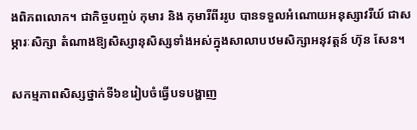ងពិភពលោក។ ជាកិច្ចបញ្ចប់ កុមារ និង កុមារីពីររូប បានទទួលអំណោយអនុស្សាវរីយ៍ ជាសម្ភារៈសិក្សា តំណាងឱ្យសិស្សានុសិស្សទាំងអស់ក្នុងសាលាបឋមសិក្សាអនុវត្តន៍ ហ៊ុន សែន។

សកម្មភាពសិស្សថ្នាក់ទី៦ខរៀបចំធ្វើបទបង្ហាញ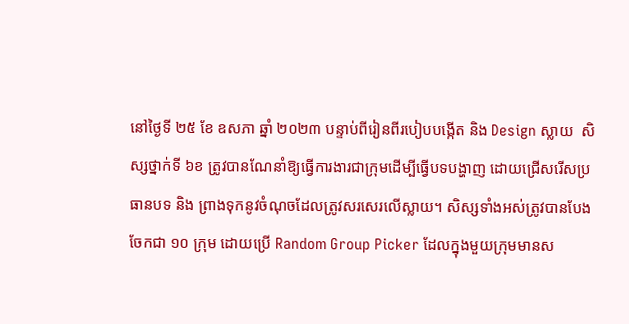នៅថ្ងៃទី ២៥ ខែ ឧសភា ឆ្នាំ ២០២៣ បន្ទាប់ពីរៀនពីរបៀបបង្កើត និង Design ស្លាយ  សិស្សថ្នាក់ទី ៦ខ ត្រូវបានណែនាំឱ្យធ្វើការងារជាក្រុមដើម្បីធ្វើបទបង្ហាញ ដោយជ្រើសរើសប្រធានបទ និង ព្រាងទុកនូវចំណុចដែលត្រូវសរសេរលើស្លាយ។ សិស្សទាំងអស់ត្រូវបានបែងចែកជា ១០ ក្រុម ដោយប្រើ Random Group Picker ដែលក្នុងមួយក្រុមមានស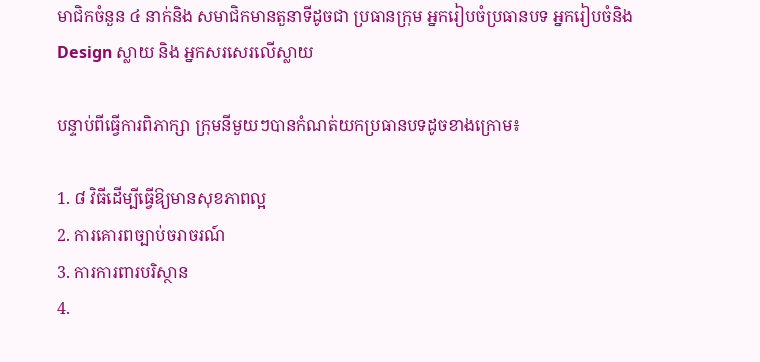មាជិកចំនួន ៤ នាក់និង សមាជិកមានតួនាទីដូចជា ប្រធានក្រុម អ្នករៀបចំប្រធានបទ អ្នករៀបចំនិង Design ស្លាយ និង អ្នកសរសេរលើស្លាយ

បន្ទាប់ពីធ្វើការពិភាក្សា ក្រុមនីមួយៗបានកំណត់យកប្រធានបទដូចខាងក្រោម៖

1. ៨ វិធីដើម្បីធ្វើឱ្យមានសុខភាពល្អ
2. ការគោរពច្បាប់ចរាចរណ៍
3. ការការពារបរិស្ថាន
4.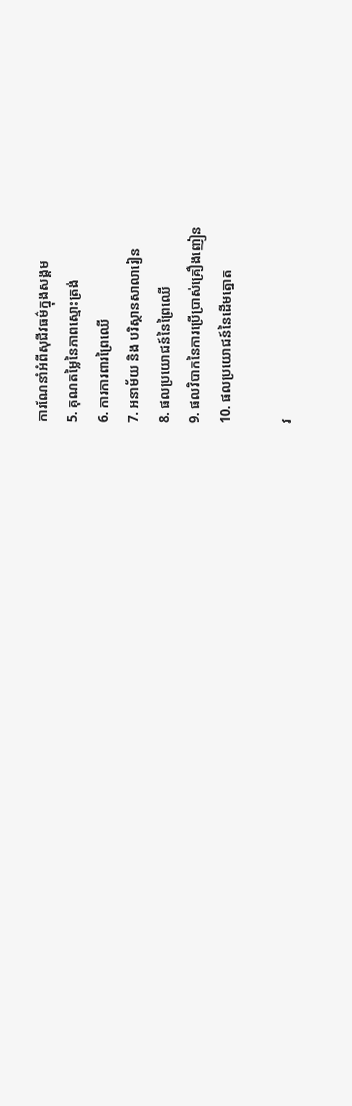ការណែនាំអំពីសុជីវធម៌ក្នុងសង្គម
5. គុណតម្លៃនៃភាពស្មោះត្រង់
6. ការការពារព្រៃឈើ
7. អនាម័យ និង បរិស្ថានសាលារៀន
8. ផលប្រយោជន៍នៃព្រៃឈើ
9. ផលវិបាកនៃការប្រើប្រាស់គ្រឿងញៀន
10. ផលប្រយោជន៍នៃដើមត្នោត

វ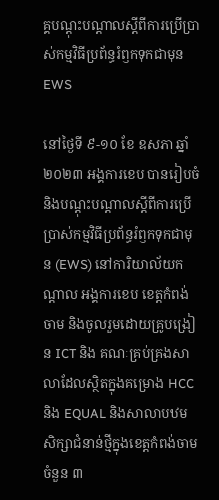គ្គបណ្ដុះបណ្ដាលស្ដីពីការប្រើប្រាស់កម្មវិធីប្រព័ន្ធរំឭកទុកជាមុន EWS

នៅថ្ងៃទី ៩-១០ ខែ ឧសភា ឆ្នាំ ២០២៣ អង្គការខេប បានរៀបចំនិងបណ្ដុះបណ្ដាលស្ដីពីការប្រើប្រាស់កម្មវិធីប្រព័ន្ធរំឭកទុកជាមុន (EWS) នៅការិយាល័យកណ្ដាល អង្គការខេប ខេត្តកំពង់ចាម និងចូលរួមដោយគ្រូបង្រៀន ICT និង គណៈគ្រប់គ្រងសាលាដែលស្ថិតក្នុងគម្រោង HCC និង EQUAL និងសាលាបឋមសិក្សាជំនាន់ថ្មីក្នុងខេត្តកំពង់ចាមចំនួន ៣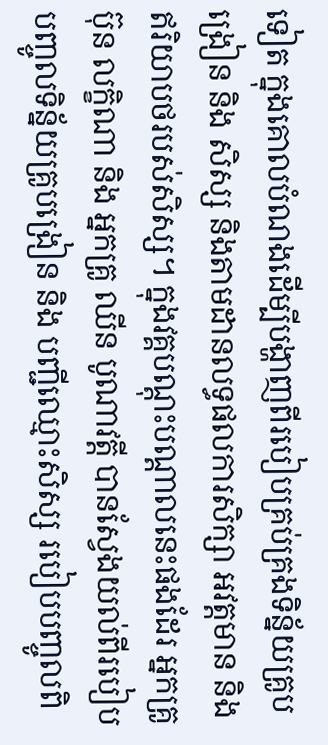ទៀត ក្នុងគោលបំណងដើម្បីបង្ហាញពីរបៀបគ្រប់គ្រងទិន្ន័យគ្រូបង្រៀន និង សិស្ស និងតាមដានលទ្ធផលការសិក្សា អវត្តមាន និង ឥរិយាបថរបស់សិស្ស។ ក្នុងវគ្គបណ្ដុះបណ្ដាលនេះផងដែរ អ្នកគ្រូ ប៊ុន លក្ខិណា និង អ្នកគ្រូ ឈីន បូណាវត្តី បានស្វែងយល់ពីរបៀបបញ្ចូលទិន្ន័យគ្រូបង្រៀន និង បញ្ជីឈ្មោះសិស្ស របៀបបញ្ចូលពិ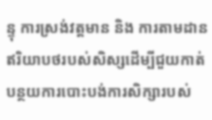ន្ទុ ការស្រង់វត្តមាន និង ការតាមដានឥរិយាបថរបស់សិស្សដើម្បីជួយកាត់បន្ថយការបោះបង់ការសិក្សារបស់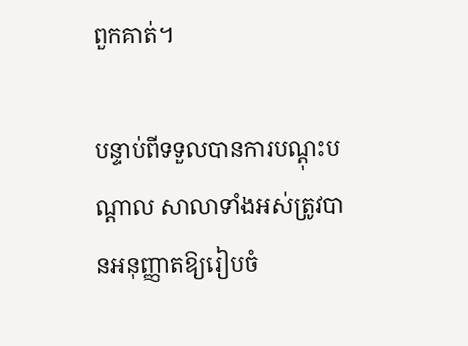ពួកគាត់។

បន្ទាប់ពីទទួលបានការបណ្ដុះបណ្ដាល សាលាទាំងអស់ត្រូវបានអនុញ្ញាតឱ្យរៀបចំ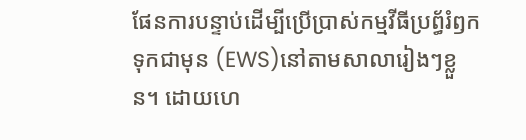ផែនការបន្ទាប់ដើម្បីប្រើប្រាស់កម្មវីធីប្រព័្ធរំឭកទុកជាមុន (EWS)នៅតាមសាលារៀងៗខ្លួន។ ដោយហេ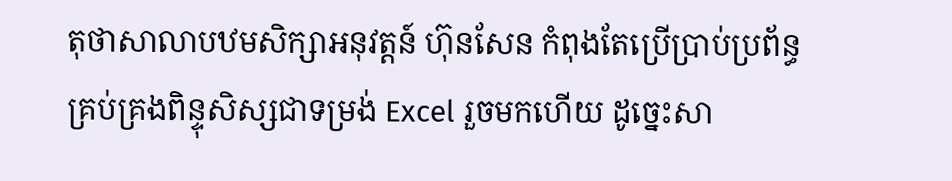តុថាសាលាបឋមសិក្សាអនុវត្តន៍ ហ៊ុនសែន កំពុងតែប្រើប្រាប់ប្រព័ន្ធគ្រប់គ្រងពិន្ទុសិស្សជាទម្រង់ Excel រួចមកហើយ ដូច្នេះសា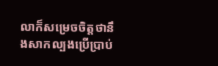លាក៏សម្រេចចិត្តថានឹងសាកល្បងប្រើប្រាប់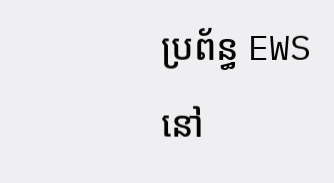ប្រព័ន្ធ EWS នៅ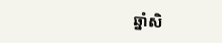ឆ្នាំសិ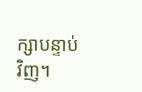ក្សាបន្ទាប់វិញ។